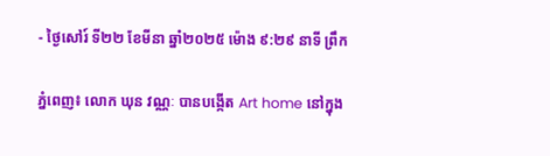- ថ្ងៃសៅរ៍ ទី២២ ខែមីនា ឆ្នាំ២០២៥ ម៉ោង ៩:២៩ នាទី ព្រឹក

ភ្នំពេញ៖ លោក ឃុន វណ្ណៈ បានបង្កើត Art home នៅក្នុង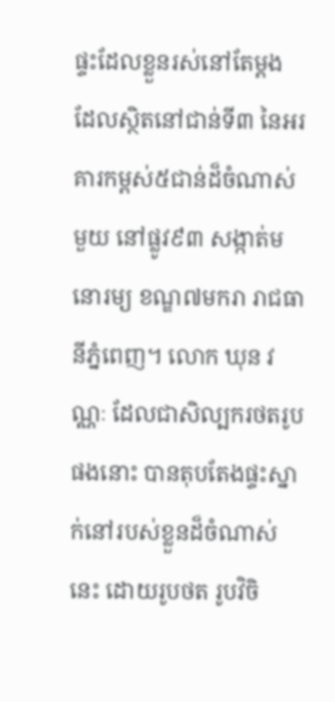ផ្ទះដែលខ្លួនរស់នៅតែម្តង ដែលស្ថិតនៅជាន់ទី៣ នៃអរគារកម្ពស់៥ជាន់ដ៏ចំណាស់មួយ នៅផ្លូវ៩៣ សង្កាត់មនោរម្យ ខណ្ឌ៧មករា រាជធានីភ្នំពេញ។ លោក ឃុន វណ្ណៈ ដែលជាសិល្បករថតរូបផងនោះ បានតុបតែងផ្ទះស្នាក់នៅរបស់ខ្លួនដ៏ចំណាស់នេះ ដោយរូបថត រូបវិចិ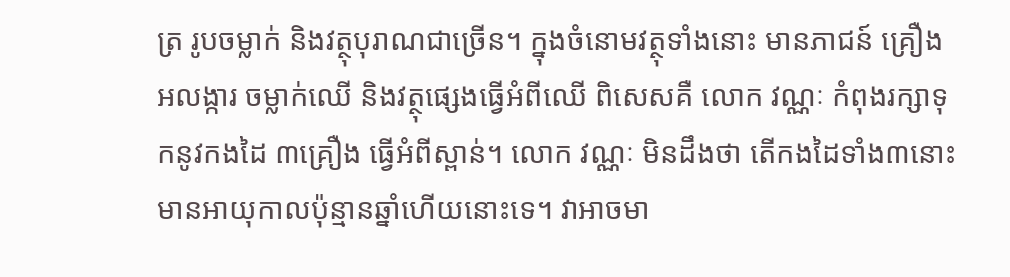ត្រ រូបចម្លាក់ និងវត្ថុបុរាណជាច្រើន។ ក្នុងចំនោមវត្ថុទាំងនោះ មានភាជន៍ គ្រឿងអលង្ការ ចម្លាក់ឈើ និងវត្ថុផ្សេងធ្វើអំពីឈើ ពិសេសគឺ លោក វណ្ណៈ កំពុងរក្សាទុកនូវកងដៃ ៣គ្រឿង ធ្វើអំពីស្ពាន់។ លោក វណ្ណៈ មិនដឹងថា តើកងដៃទាំង៣នោះ មានអាយុកាលប៉ុន្មានឆ្នាំហើយនោះទេ។ វាអាចមា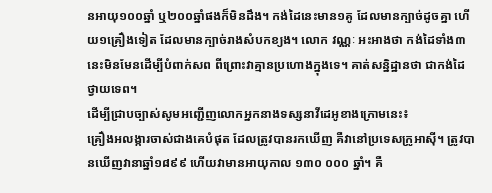នអាយុ១០០ឆ្នាំ ឬ២០០ឆ្នាំផងក៏មិនដឹង។ កង់ដៃនេះមាន១គូ ដែលមានក្បាច់ដូចគ្នា ហើយ១គ្រឿងទៀត ដែលមានក្បាច់រាងសំបកខ្យង។ លោក វណ្ណៈ អះអាងថា កង់ដៃទាំង៣នេះមិនមែនដើម្បីបំពាក់សព ពីព្រោះវាគ្មានប្រហោងក្នុងទេ។ គាត់សន្និដ្ឋានថា ជាកង់ដៃថ្វាយទេព។
ដើម្បីជ្រាបច្បាស់សូមអញ្ជើញលោកអ្នកនាងទស្សនាវីដេអូខាងក្រោមនេះ៖
គ្រឿងអលង្ការចាស់ជាងគេបំផុត ដែលត្រូវបានរកឃើញ គឺវានៅប្រទេសក្រូអាស៊ី។ ត្រូវបានឃើញវានាឆ្នាំ១៨៩៩ ហើយវាមានអាយុកាល ១៣០ ០០០ ឆ្នាំ។ គឺ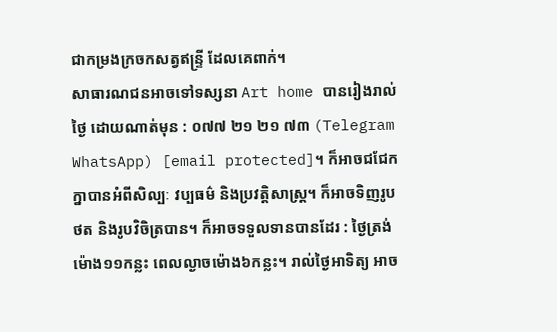ជាកម្រងក្រចកសត្វឥន្ទ្រី ដែលគេពាក់។
សាធារណជនអាចទៅទស្សនា Art home បានរៀងរាល់ថ្ងៃ ដោយណាត់មុន : ០៧៧ ២១ ២១ ៧៣ (Telegram WhatsApp) [email protected]។ ក៏អាចជជែកក្នាបានអំពីសិល្បៈ វប្បធម៌ និងប្រវត្តិសាស្ត្រ។ ក៏អាចទិញរូបថត និងរូបវិចិត្របាន។ ក៏អាចទទួលទានបានដែរ : ថ្ងៃត្រង់ម៉ោង១១កន្លះ ពេលល្ងាចម៉ោង៦កន្លះ។ រាល់ថ្ងៃអាទិត្យ អាច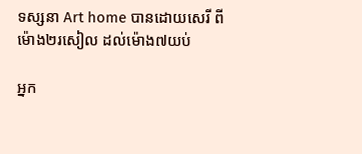ទស្សនា Art home បានដោយសេរី ពីម៉ោង២រសៀល ដល់ម៉ោង៧យប់

អ្នក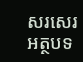សរសេរអត្ថបទ